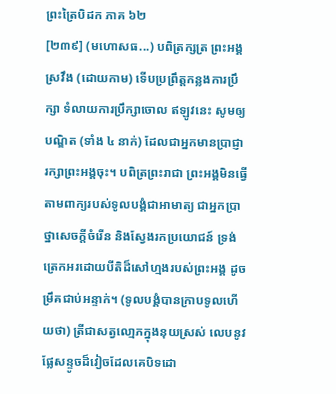ព្រះត្រៃបិដក ភាគ ៦២
[២៣៩] (មហោសធ...) បពិត្រក្សត្រ ព្រះអង្គស្រវឹង (ដោយកាម) ទើបប្រព្រឹត្តកន្លងការប្រឹក្សា ទំលាយការប្រឹក្សាចោល ឥឡូវនេះ សូមឲ្យបណ្ឌិត (ទាំង ៤ នាក់) ដែលជាអ្នកមានប្រាជ្ញា រក្សាព្រះអង្គចុះ។ បពិត្រព្រះរាជា ព្រះអង្គមិនធ្វើតាមពាក្យរបស់ទូលបង្គំជាអាមាត្យ ជាអ្នកប្រាថ្នាសេចក្តីចំរើន និងសែ្វងរកប្រយោជន៍ ទ្រង់ត្រេកអរដោយបីតិដ៏សៅហ្មងរបស់ព្រះអង្គ ដូចម្រឹគជាប់អន្ទាក់។ (ទូលបង្គំបានក្រាបទូលហើយថា) ត្រីជាសត្វលោ្មភក្នុងនុយស្រស់ លេបនូវផ្លែសន្ទូចដ៏វៀចដែលគេបិទដោ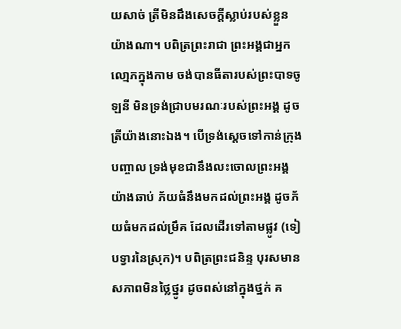យសាច់ ត្រីមិនដឹងសេចក្តីស្លាប់របស់ខ្លួន យ៉ាងណា។ បពិត្រព្រះរាជា ព្រះអង្គជាអ្នកលោ្មភក្នុងកាម ចង់បានធីតារបស់ព្រះបាទចូឡនី មិនទ្រង់ជ្រាបមរណៈរបស់ព្រះអង្គ ដូចត្រីយ៉ាងនោះឯង។ បើទ្រង់សេ្តចទៅកាន់ក្រុងបញ្ចាល ទ្រង់មុខជានឹងលះចោលព្រះអង្គយ៉ាងឆាប់ ភ័យធំនឹងមកដល់ព្រះអង្គ ដូចភ័យធំមកដល់ម្រឹគ ដែលដើរទៅតាមផ្លូវ (ទៀបទ្វារនៃស្រុក)។ បពិត្រព្រះជនិន្ទ បុរសមានសភាពមិនថ្លៃថ្នូរ ដូចពស់នៅក្នុងថ្នក់ គ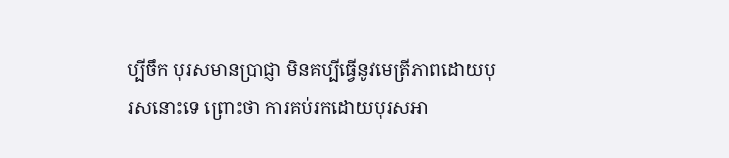ប្បីចឹក បុរសមានប្រាជ្ញា មិនគប្បីធ្វើនូវមេត្រីភាពដោយបុរសនោះទេ ព្រោះថា ការគប់រកដោយបុរសអា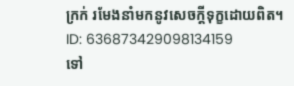ក្រក់ រមែងនាំមកនូវសេចក្តីទុក្ខដោយពិត។
ID: 636873429098134159
ទៅ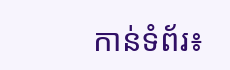កាន់ទំព័រ៖